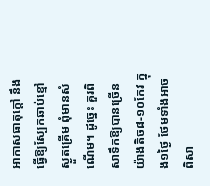អាកាសធាតុក្តៅ នឹងធ្វើឱ្យស្បែកឆាប់ខ្មៅ ស្ងួតគ្រើម ពុំមានសំណើម។ ដូច្នេះ គួរពិសាទឹកឱ្យបានច្រើន យ៉ាងតិច៨-១០កែវ ក្នុង១ថ្ងៃ ថែមទាំងអាចពិសា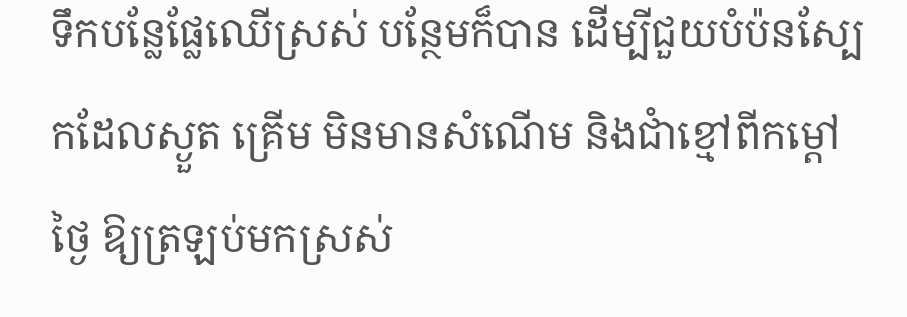ទឹកបន្លែផ្លែឈើស្រស់ បន្ថែមក៏បាន ដើម្បីជួយបំប៉នស្បែកដែលស្ងួត គ្រើម មិនមានសំណើម និងជាំខ្មៅពីកម្តៅថ្ងៃ ឱ្យត្រឡប់មកស្រស់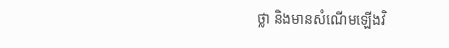ថ្លា និងមានសំណើមឡើងវិ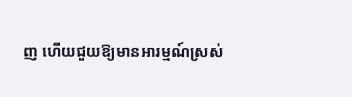ញ ហើយជួយឱ្យមានអារម្មណ៍ស្រស់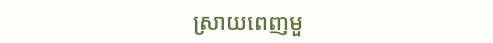ស្រាយពេញមួ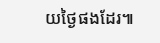យថ្ងៃផងដែរ៕